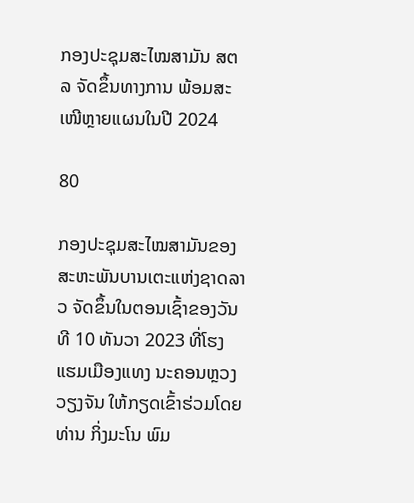ກອງປະຊຸມສະໄໝສາມັນ ສຕລ ຈັດຂຶ້ນທາງການ ພ້ອມສະເໜີຫຼາຍແຜນໃນປີ 2024

80

ກອງປະຊຸມສະໄໝສາມັນຂອງ ສະຫະພັນບານເຕະແຫ່ງຊາດລາວ ຈັດຂຶ້ນໃນຕອນເຊົ້າຂອງວັນທີ 10 ທັນວາ 2023 ທີ່ໂຮງແຮມເມືອງແທງ ນະຄອນຫຼວງວຽງຈັນ ໃຫ້ກຽດເຂົ້າຮ່ວມໂດຍ ທ່ານ ກິ່ງມະໂນ ພົມ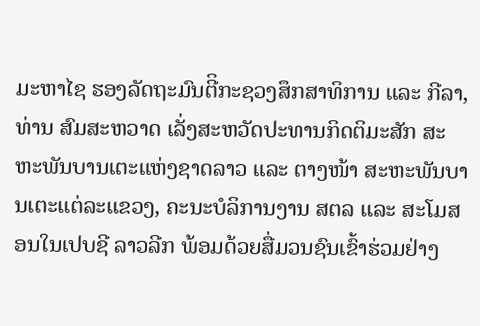ມະຫາໄຊ ຮອງລັດຖະມົນຕີິກະຊວງສຶກສາທິການ ແລະ ກີລາ, ທ່ານ ສົມສະຫວາດ ເລັ່ງສະຫວັດປະທານກິດຕິມະສັກ ສະຫະພັນບານເຕະແຫ່ງຊາດລາວ ແລະ ຕາງໜ້າ ສະຫະພັນບານເຕະແຕ່ລະແຂວງ, ຄະນະບໍລິການງານ ສຕລ ແລະ ສະໂມສອນໃນເປບຊີ ລາວລີກ ພ້ອມດ້ວຍສື່ມວນຊົນເຂົ້າຮ່ວມຢ່າງ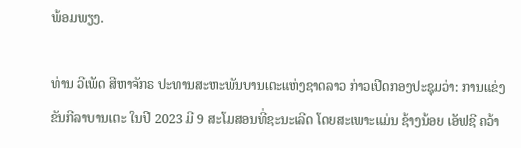ພ້ອມພຽງ.

ທ່ານ ວີເພັດ ສີຫາຈັກຣ ປະທານສະຫະພັນບານເຕະແຫ່ງຊາດລາວ ກ່າວເປີດກອງປະຊຸມວ່າ: ການແຂ່ງຂັນກີລາບານເຕະ ໃນປີ 2023 ມີ 9 ສະໂມສອນທີ່ຊະນະເລີດ ໂດຍສະເພາະແມ່ນ ຊ້າງນ້ອຍ ເອັຟຊີ ຄວ້າ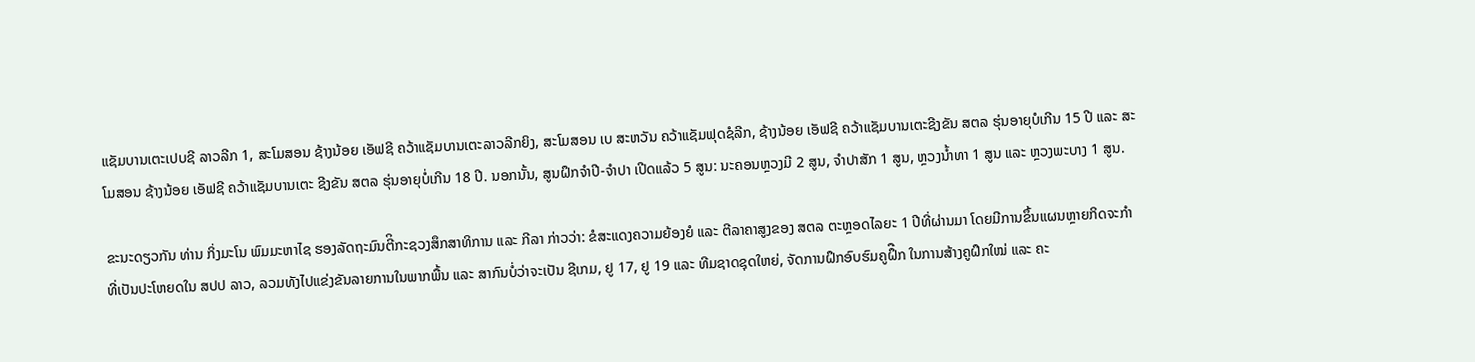ແຊັມບານເຕະເປບຊີ ລາວລີກ 1, ສະໂມສອນ ຊ້າງນ້ອຍ ເອັຟຊີ ຄວ້າແຊັມບານເຕະລາວລີກຍິງ, ສະໂມສອນ ເບ ສະຫວັນ ຄວ້າແຊັມຟຸດຊໍລີກ, ຊ້າງນ້ອຍ ເອັຟຊີ ຄວ້າແຊັມບານເຕະຊີງຂັນ ສຕລ ຮຸ່ນອາຍຸບໍເກີນ 15 ປີ ແລະ ສະໂມສອນ ຊ້າງນ້ອຍ ເອັຟຊີ ຄວ້າແຊັມບານເຕະ ຊີງຂັນ ສຕລ ຮຸ່ນອາຍຸບໍ່ເກີນ 18 ປີ. ນອກນັ້ນ, ສູນຝຶກຈໍາປີ-ຈໍາປາ ເປີດແລ້ວ 5 ສູນ: ນະຄອນຫຼວງມີ 2 ສູນ, ຈໍາປາສັກ 1 ສູນ, ຫຼວງນໍ້າທາ 1 ສູນ ແລະ ຫຼວງພະບາງ 1 ສູນ.

ຂະນະດຽວກັນ ທ່ານ ກິ່ງມະໂນ ພົມມະຫາໄຊ ຮອງລັດຖະມົນຕີິກະຊວງສຶກສາທິການ ແລະ ກີລາ ກ່າວວ່າ: ຂໍສະແດງຄວາມຍ້ອງຍໍ ແລະ ຕີລາຄາສູງຂອງ ສຕລ ຕະຫຼອດໄລຍະ 1 ປີທີ່ຜ່ານມາ ໂດຍມີການຂຶ້ນແຜນຫຼາຍກິດຈະກໍາ ທີ່ເປັນປະໂຫຍດໃນ ສປປ ລາວ, ລວມທັງໄປແຂ່ງຂັນລາຍການໃນພາກພື້ນ ແລະ ສາກົນບໍ່ວ່າຈະເປັນ ຊີເກມ, ຢູ 17, ຢູ 19 ແລະ ທີມຊາດຊຸດໃຫຍ່, ຈັດການຝຶກອົບຮົມຄູຝຶືກ ໃນການສ້າງຄູຝຶກໃໝ່ ແລະ ຄະ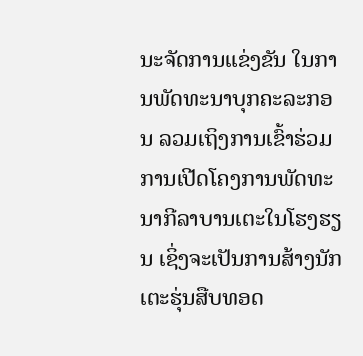ນະຈັດການແຂ່ງຂັນ ໃນການພັດທະນາບຸກຄະລະກອນ ລວມເຖິງການເຂົ້າຮ່ວມການເປີດໂຄງການພັດທະນາກີລາບານເຕະໃນໂຮງຮຽນ ເຊິ່ງຈະເປັນການສ້າງນັກເຕະຮຸ່ນສືບທອດ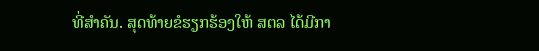ທີ່ສໍາຄັນ. ສຸດທ້າຍຂໍຮຽກຮ້ອງໃຫ້ ສຕລ ໄດ້ມີກາ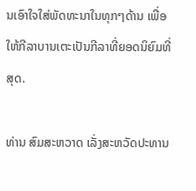ນເອົາໃຈໃສ່ພັດທະນາໃນທຸກໆດ້ານ ເພື່ອໃຫ້ກີລາບານເຕະເປັນກີລາທີ່ຍອດນິຍົມທີ່ສຸດ.

ທ່ານ ສົມສະຫວາດ ເລັ່ງສະຫວັດປະທານ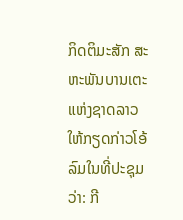ກິດຕິມະສັກ ສະຫະພັນບານເຕະແຫ່ງຊາດລາວ ໃຫ້ກຽດກ່າວໂອ້ລົມໃນທີ່ປະຊຸມວ່າ: ກີ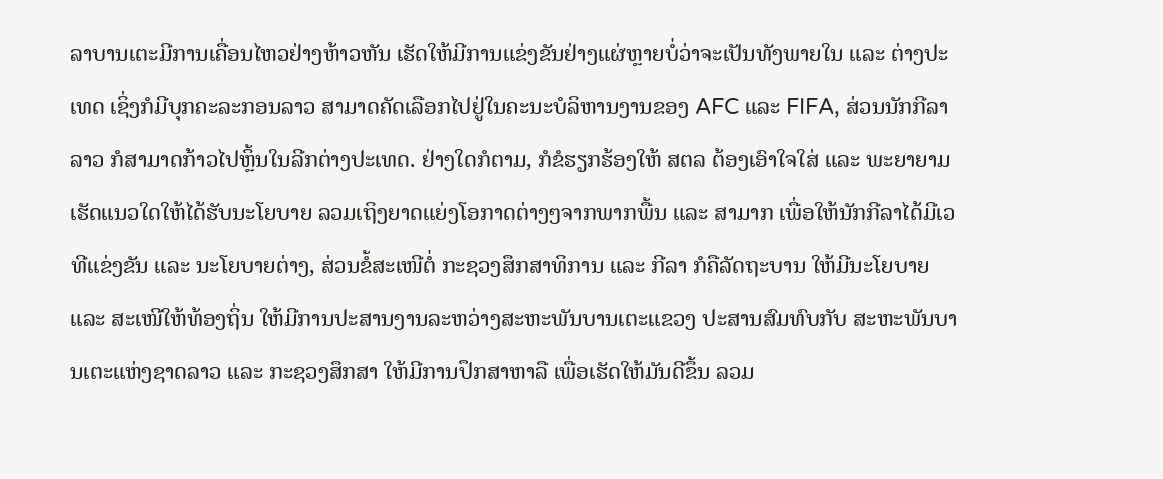ລາບານເຕະມີການເຄື່ອນໄຫວຢ່າງຫ້າວຫັນ ເຮັດໃຫ້ມີການແຂ່ງຂັນຢ່າງແຜ່ຫຼາຍບໍ່ວ່າຈະເປັນທັງພາຍໃນ ແລະ ຕ່າງປະເທດ ເຊິ່ງກໍມີບຸກຄະລະກອນລາວ ສາມາດຄັດເລືອກໄປຢູ່ໃນຄະນະບໍລິຫານງານຂອງ AFC ແລະ FIFA, ສ່ວນນັກກີລາລາວ ກໍສາມາດກ້າວໄປຫຼິ້ນໃນລີກຕ່າງປະເທດ. ຢ່າງໃດກໍຕາມ, ກໍຂໍຮຽກຮ້ອງໃຫ້ ສຕລ ຕ້ອງເອົາໃຈໃສ່ ແລະ ພະຍາຍາມເຮັດແນວໃດໃຫ້ໄດ້ຮັບນະໂຍບາຍ ລວມເຖິງຍາດແຍ່ງໂອກາດຕ່າງໆຈາກພາກພື້ນ ແລະ ສາມາກ ເພື່ອໃຫ້ນັກກີລາໄດ້ມີເວທີແຂ່ງຂັນ ແລະ ນະໂຍບາຍຕ່າງ, ສ່ວນຂໍ້ສະເໜີຕໍ່ ກະຊວງສຶກສາທິການ ແລະ ກີລາ ກໍຄືລັດຖະບານ ໃຫ້ມີນະໂຍບາຍ ແລະ ສະເໜີໃຫ້ທ້ອງຖິ່ນ ໃຫ້ມີການປະສານງານລະຫວ່າງສະຫະພັນບານເຕະແຂວງ ປະສານສົມທົບກັບ ສະຫະພັນບານເຕະແຫ່ງຊາດລາວ ແລະ ກະຊວງສຶກສາ ໃຫ້ມີການປຶກສາຫາລື ເພື່ອເຮັດໃຫ້ມັນດີຂຶ້ນ ລວມ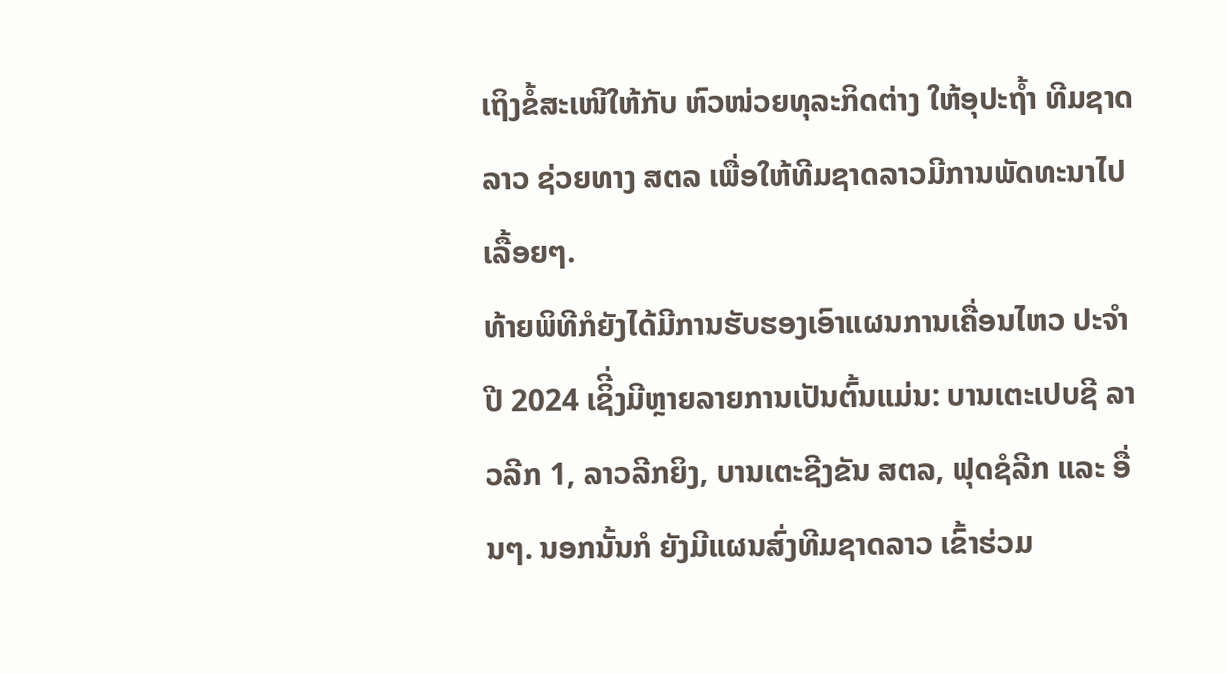ເຖິງຂໍ້ສະເໜີໃຫ້ກັບ ຫົວໜ່ວຍທຸລະກິດຕ່າງ ໃຫ້ອຸປະຖໍ້າ ທີມຊາດລາວ ຊ່ວຍທາງ ສຕລ ເພື່ອໃຫ້ທີມຊາດລາວມີການພັດທະນາໄປເລື້ອຍໆ.
ທ້າຍພິທີກໍຍັງໄດ້ມີການຮັບຮອງເອົາແຜນການເຄື່ອນໄຫວ ປະຈໍາປີ 2024 ເຊິີ່ງມີຫຼາຍລາຍການເປັນຕົ້ນແມ່ນ: ບານເຕະເປບຊີ ລາວລີກ 1, ລາວລີກຍິງ, ບານເຕະຊີງຂັນ ສຕລ, ຟຸດຊໍລີກ ແລະ ອື່ນໆ. ນອກນັ້ນກໍ ຍັງມີແຜນສົ່ງທີມຊາດລາວ ເຂົ້າຮ່ວມ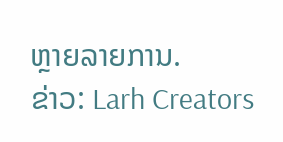ຫຼາຍລາຍການ.
ຂ່າວ: Larh Creators